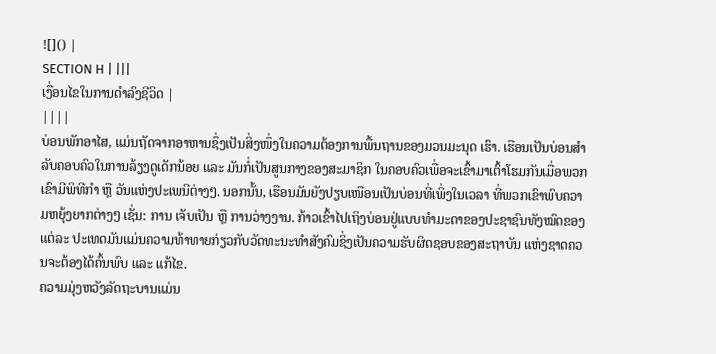![]() |
SECTION H | |||
ເງື່ອນໄຂໃນການດຳລົງຊີວິດ |
||||
ບ່ອນພັກອາໄສ, ແມ່ນຖັດຈາກອາຫານຊຶ່ງເປັນສິ່ງໜຶ່ງໃນຄວາມຕ້ອງການພື້ນຖານຂອງມວນມະນຸດ ເຮົາ. ເຮືອນເປັນບ່ອນສຳລັບຄອບຄົວໃນການລ້ຽງດູເດັກນ້ອຍ ແລະ ມັນກໍ່ເປັນສູນກາງຂອງສະມາຊິກ ໃນຄອບຄົວເພື່ອຈະເຂົ້າມາເຕົ້າໂຮມກັນເມື່ອພວກເຂົາມີພິທີກຳ ຫຼື ວັນແຫ່ງປະເພນີຕ່າງໆ. ນອກນັ້ນ, ເຮືອນມັນຍັງປຽບເໜືອນເປັນບ່ອນທີ່ເພິ່ງໃນເວລາ ທີ່ພວກເຂົາພົບຄວາມຫຍຸ້ງຍາກຕ່າງໆ ເຊັ່ນ: ການ ເຈັບເປັນ ຫຼື ການວ່າງງານ. ກ້າວເຂົ້າໄປເຖິງບ່ອນຢູ່ແບບທຳມະດາຂອງປະຊາຊົນທັງໝົດຂອງແຕ່ລະ ປະເທດມັນແມ່ນຄວາມທ້າທາຍກ່ຽວກັບວັດທະນະທຳສັງຄົມຊິ່ງເປັນຄວາມຮັບຜິດຊອບຂອງສະຖາບັນ ແຫ່ງຊາດຄວນຈະຕ້ອງໄດ້ຄົ້ນພົບ ແລະ ແກ້ໄຂ.
ຄວາມມຸ່ງຫວັງລັດຖະບານແມ່ນ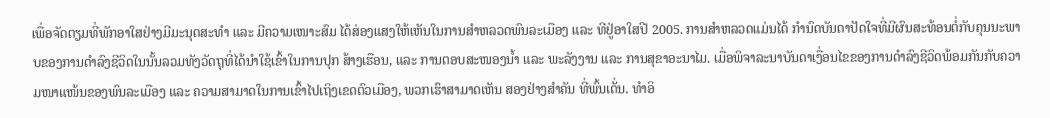ເພື່ອຈັດຕຽມທີ່ພັກອາໃສຢ່າງມີມະນຸດສະທຳ ແລະ ມີຄວາມເໜາະສົມ ໄດ້ສ່ອງແສງໃຫ້ເຫັນໃນການສຳຫລວດພົນລະເມືອງ ແລະ ທີຢູ່ອາໃສປີ 2005. ການສຳຫລວດແມ່ນໄດ້ ກຳນົດບັນດາປັດໃຈທີ່ມີຜົນສະທ້ອນຕໍ່ກັບຄຸນນະພາບຂອງການດຳລົງຊີວິດໃນນັ້ນລວມທັງວັດຖຸທີ່ໄດ້ນຳໃຊ້ເຂົ້າໃນການປຸກ ສ້າງເຮືອນ, ແລະ ການຕອບສະໜອງນ້ຳ ແລະ ພະລັງງານ ແລະ ການສຸຂາອະນາໄມ. ເມື່ອພິຈາລະນາບັນດາເງື່ອນໄຂຂອງການດຳລົງຊີວິດພ້ອມກັນກັບຄວາມໜາແໜ້ນຂອງພົນລະເມືອງ ແລະ ຄວາມສາມາດໃນການເຂົ້າໄປເຖິງເຂດຕົວເມືອງ, ພວກເຮົາສາມາດເຫັນ ສອງຢ່າງສຳຄັນ ທີ່ພົ້ນເດັ່ນ. ທຳອິ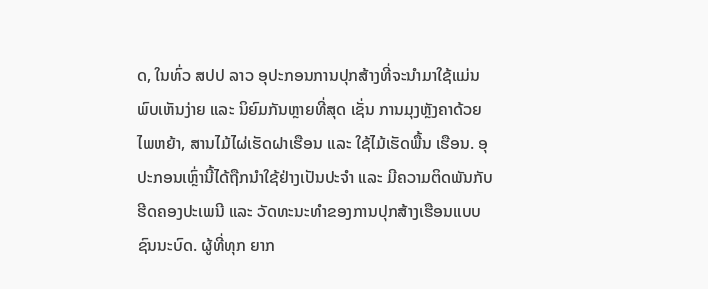ດ, ໃນທົ່ວ ສປປ ລາວ ອຸປະກອນການປຸກສ້າງທີ່ຈະນຳມາໃຊ້ແມ່ນພົບເຫັນງ່າຍ ແລະ ນິຍົມກັນຫຼາຍທີ່ສຸດ ເຊັ່ນ ການມຸງຫຼັງຄາດ້ວຍໄພຫຍ້າ, ສານໄມ້ໄຜ່ເຮັດຝາເຮືອນ ແລະ ໃຊ້ໄມ້ເຮັດພື້ນ ເຮືອນ. ອຸປະກອນເຫຼົ່ານີ້ໄດ້ຖືກນຳໃຊ້ຢ່າງເປັນປະຈຳ ແລະ ມີຄວາມຕິດພັນກັບຮີດຄອງປະເພນີ ແລະ ວັດທະນະທຳຂອງການປຸກສ້າງເຮືອນແບບຊົນນະບົດ. ຜູ້ທີ່ທຸກ ຍາກ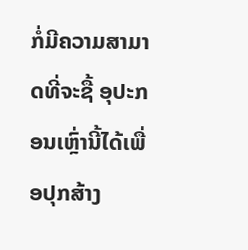ກໍ່ມີຄວາມສາມາດທີ່ຈະຊື້ ອຸປະກອນເຫຼົ່ານີ້ໄດ້ເພື່ອປຸກສ້າງ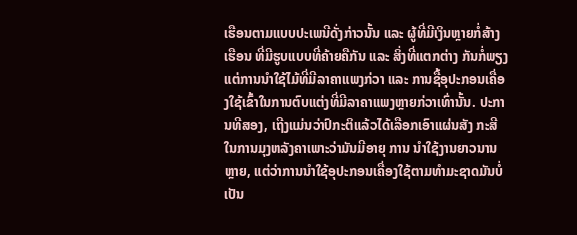ເຮືອນຕາມແບບປະເພນີດັ່ງກ່າວນັ້ນ ແລະ ຜູ້ທີ່ມີເງິນຫຼາຍກໍ່ສ້າງເຮືອນ ທີ່ມີຮູບແບບທີ່ຄ້າຍຄືກັນ ແລະ ສິ່ງທີ່ແຕກຕ່າງ ກັນກໍ່ພຽງແຕ່ການນຳໃຊ້ໄມ້ທີ່ມີລາຄາແພງກ່ວາ ແລະ ການຊື້ອຸປະກອນເຄື່ອງໃຊ້ເຂົ້າໃນການຕົບແຕ່ງທີ່ມີລາຄາແພງຫຼາຍກ່ວາເທົ່ານັ້ນ. ປະການທີສອງ, ເຖີງແມ່ນວ່າປົກະຕິແລ້ວໄດ້ເລືອກເອົາແຜ່ນສັງ ກະສີໃນການມຸງຫລັງຄາເພາະວ່າມັນມີອາຍຸ ການ ນຳໃຊ້ງານຍາວນານຫຼາຍ, ແຕ່ວ່າການນຳໃຊ້ອຸປະກອນເຄື່ອງໃຊ້ຕາມທຳມະຊາດມັນບໍ່ເປັນ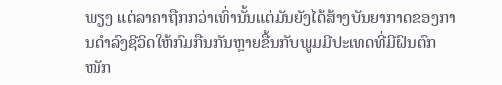ພຽງ ແຕ່ລາຄາຖືກກວ່າເທົ່ານັ້ນແຕ່ມັນຍັງໄດ້ສ້າງບັນຍາກາດຂອງການດຳລົງຊີວິດໃຫ້ກົມກືນກັນຫຼາຍຂື້ນກັບພູມມີປະເທດທີ່ມີຝົນຕົກໜັກ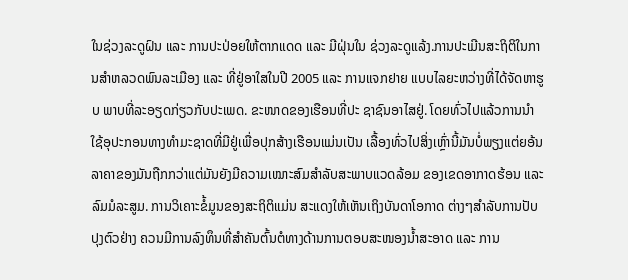ໃນຊ່ວງລະດູຝົນ ແລະ ການປະປ່ອຍໃຫ້ຕາກແດດ ແລະ ມີຝຸ່ນໃນ ຊ່ວງລະດູແລ້ງ.ການປະເມີນສະຖິຕິໃນການສຳຫລວດພົນລະເມືອງ ແລະ ທີ່ຢູ່ອາໃສໃນປີ 2005 ແລະ ການແຈກຢາຍ ແບບໄລຍະຫວ່າງທີ່ໄດ້ຈັດຫາຮູບ ພາບທີ່ລະອຽດກ່ຽວກັບປະເພດ. ຂະໜາດຂອງເຮືອນທີ່ປະ ຊາຊົນອາໄສຢູ່. ໂດຍທົ່ວໄປແລ້ວການນຳໃຊ້ອຸປະກອນທາງທຳມະຊາດທີ່ມີຢູ່ເພື່ອປຸກສ້າງເຮືອນແມ່ນເປັນ ເລື້ອງທົ່ວໄປສິ່ງເຫຼົ່ານີ້ມັນບໍ່ພຽງແຕ່ຍອ້ນລາຄາຂອງມັນຖືກກວ່າແຕ່ມັນຍັງມີຄວາມເໝາະສົມສຳລັບສະພາບແວດລ້ອມ ຂອງເຂດອາກາດຮ້ອນ ແລະ ລົມມໍລະສູມ. ການວິເຄາະຂໍ້ມູນຂອງສະຖິຕິແມ່ນ ສະແດງໃຫ້ເຫັນເຖິງບັນດາໂອກາດ ຕ່າງໆສຳລັບການປັບປຸງຕົວຢ່າງ ຄວນມີການລົງທຶນທີ່ສຳຄັນຕົ້ນຕໍທາງດ້ານການຕອບສະໜອງນ້ຳສະອາດ ແລະ ການ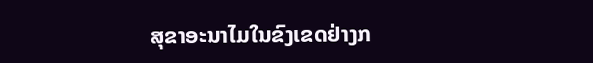ສຸຂາອະນາໄມໃນຂົງເຂດຢ່າງກ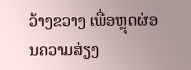ວ້າງຂວາງ ເພື່ອຫຼຸດຜ່ອນຄວາມສ່ຽງ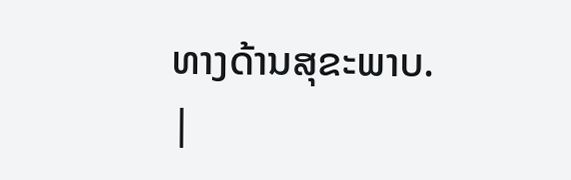ທາງດ້ານສຸຂະພາບ.
|